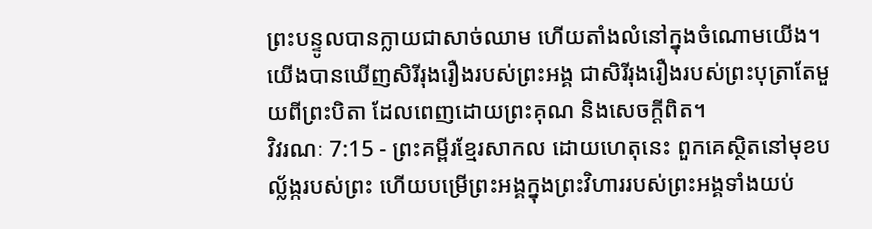ព្រះបន្ទូលបានក្លាយជាសាច់ឈាម ហើយតាំងលំនៅក្នុងចំណោមយើង។ យើងបានឃើញសិរីរុងរឿងរបស់ព្រះអង្គ ជាសិរីរុងរឿងរបស់ព្រះបុត្រាតែមួយពីព្រះបិតា ដែលពេញដោយព្រះគុណ និងសេចក្ដីពិត។
វិវរណៈ 7:15 - ព្រះគម្ពីរខ្មែរសាកល ដោយហេតុនេះ ពួកគេស្ថិតនៅមុខបល្ល័ង្ករបស់ព្រះ ហើយបម្រើព្រះអង្គក្នុងព្រះវិហាររបស់ព្រះអង្គទាំងយប់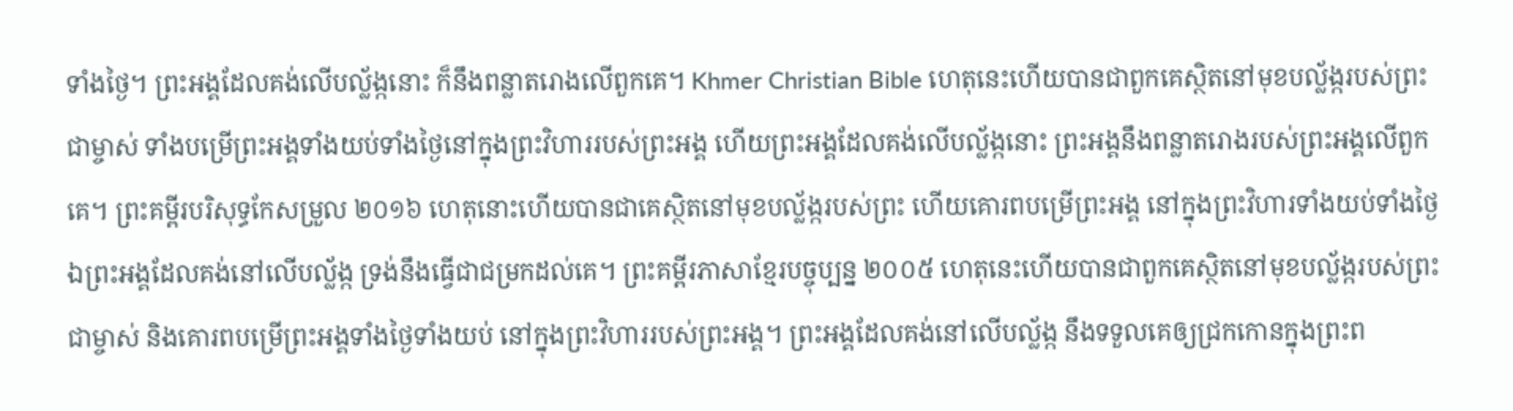ទាំងថ្ងៃ។ ព្រះអង្គដែលគង់លើបល្ល័ង្កនោះ ក៏នឹងពន្លាតរោងលើពួកគេ។ Khmer Christian Bible ហេតុនេះហើយបានជាពួកគេស្ថិតនៅមុខបល្ល័ង្ករបស់ព្រះជាម្ចាស់ ទាំងបម្រើព្រះអង្គទាំងយប់ទាំងថ្ងៃនៅក្នុងព្រះវិហាររបស់ព្រះអង្គ ហើយព្រះអង្គដែលគង់លើបល្ល័ង្កនោះ ព្រះអង្គនឹងពន្លាតរោងរបស់ព្រះអង្គលើពួកគេ។ ព្រះគម្ពីរបរិសុទ្ធកែសម្រួល ២០១៦ ហេតុនោះហើយបានជាគេស្ថិតនៅមុខបល្ល័ង្ករបស់ព្រះ ហើយគោរពបម្រើព្រះអង្គ នៅក្នុងព្រះវិហារទាំងយប់ទាំងថ្ងៃ ឯព្រះអង្គដែលគង់នៅលើបល្ល័ង្ក ទ្រង់នឹងធ្វើជាជម្រកដល់គេ។ ព្រះគម្ពីរភាសាខ្មែរបច្ចុប្បន្ន ២០០៥ ហេតុនេះហើយបានជាពួកគេស្ថិតនៅមុខបល្ល័ង្ករបស់ព្រះជាម្ចាស់ និងគោរពបម្រើព្រះអង្គទាំងថ្ងៃទាំងយប់ នៅក្នុងព្រះវិហាររបស់ព្រះអង្គ។ ព្រះអង្គដែលគង់នៅលើបល្ល័ង្ក នឹងទទួលគេឲ្យជ្រកកោនក្នុងព្រះព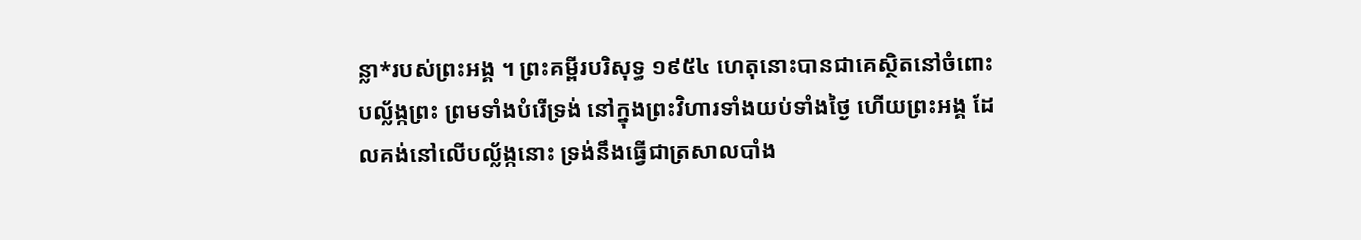ន្លា*របស់ព្រះអង្គ ។ ព្រះគម្ពីរបរិសុទ្ធ ១៩៥៤ ហេតុនោះបានជាគេស្ថិតនៅចំពោះបល្ល័ង្កព្រះ ព្រមទាំងបំរើទ្រង់ នៅក្នុងព្រះវិហារទាំងយប់ទាំងថ្ងៃ ហើយព្រះអង្គ ដែលគង់នៅលើបល្ល័ង្កនោះ ទ្រង់នឹងធ្វើជាត្រសាលបាំង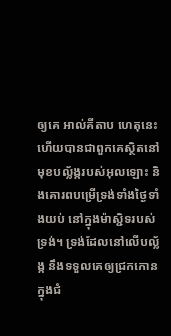ឲ្យគេ អាល់គីតាប ហេតុនេះហើយបានជាពួកគេស្ថិតនៅមុខបល្ល័ង្ករបស់អុលឡោះ និងគោរពបម្រើទ្រង់ទាំងថ្ងៃទាំងយប់ នៅក្នុងម៉ាស្ជិទរបស់ទ្រង់។ ទ្រង់ដែលនៅលើបល្ល័ង្ក នឹងទទួលគេឲ្យជ្រកកោនក្នុងជំ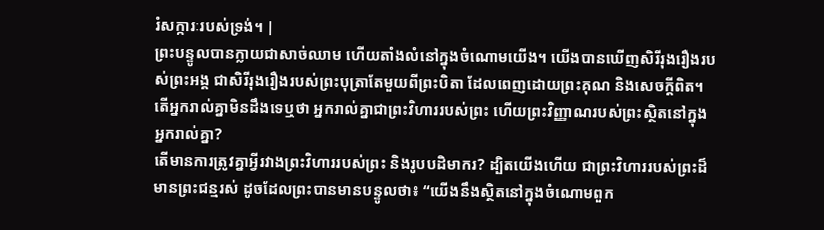រំសក្ការៈរបស់ទ្រង់។ |
ព្រះបន្ទូលបានក្លាយជាសាច់ឈាម ហើយតាំងលំនៅក្នុងចំណោមយើង។ យើងបានឃើញសិរីរុងរឿងរបស់ព្រះអង្គ ជាសិរីរុងរឿងរបស់ព្រះបុត្រាតែមួយពីព្រះបិតា ដែលពេញដោយព្រះគុណ និងសេចក្ដីពិត។
តើអ្នករាល់គ្នាមិនដឹងទេឬថា អ្នករាល់គ្នាជាព្រះវិហាររបស់ព្រះ ហើយព្រះវិញ្ញាណរបស់ព្រះស្ថិតនៅក្នុងអ្នករាល់គ្នា?
តើមានការត្រូវគ្នាអ្វីរវាងព្រះវិហាររបស់ព្រះ និងរូបបដិមាករ? ដ្បិតយើងហើយ ជាព្រះវិហាររបស់ព្រះដ៏មានព្រះជន្មរស់ ដូចដែលព្រះបានមានបន្ទូលថា៖ “យើងនឹងស្ថិតនៅក្នុងចំណោមពួក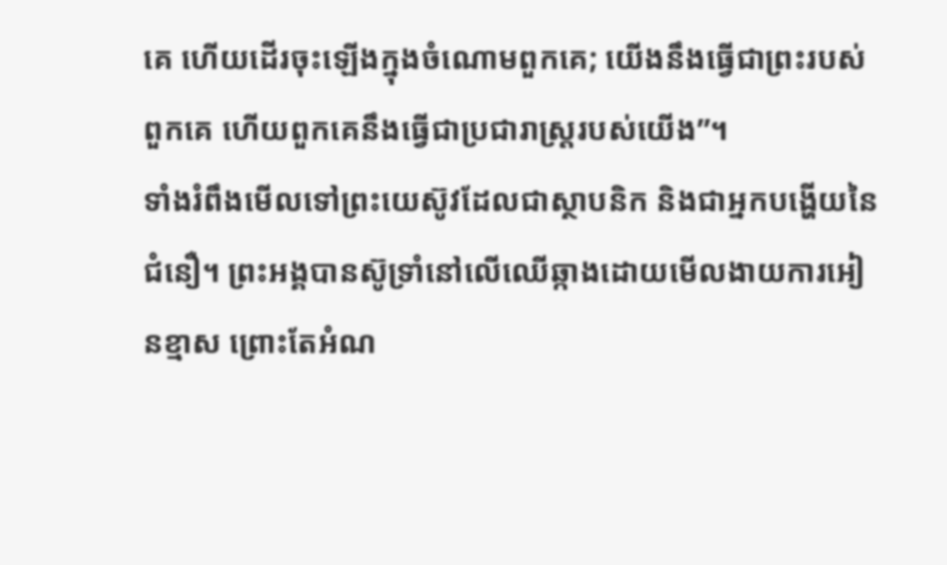គេ ហើយដើរចុះឡើងក្នុងចំណោមពួកគេ; យើងនឹងធ្វើជាព្រះរបស់ពួកគេ ហើយពួកគេនឹងធ្វើជាប្រជារាស្ត្ររបស់យើង”។
ទាំងរំពឹងមើលទៅព្រះយេស៊ូវដែលជាស្ថាបនិក និងជាអ្នកបង្ហើយនៃជំនឿ។ ព្រះអង្គបានស៊ូទ្រាំនៅលើឈើឆ្កាងដោយមើលងាយការអៀនខ្មាស ព្រោះតែអំណ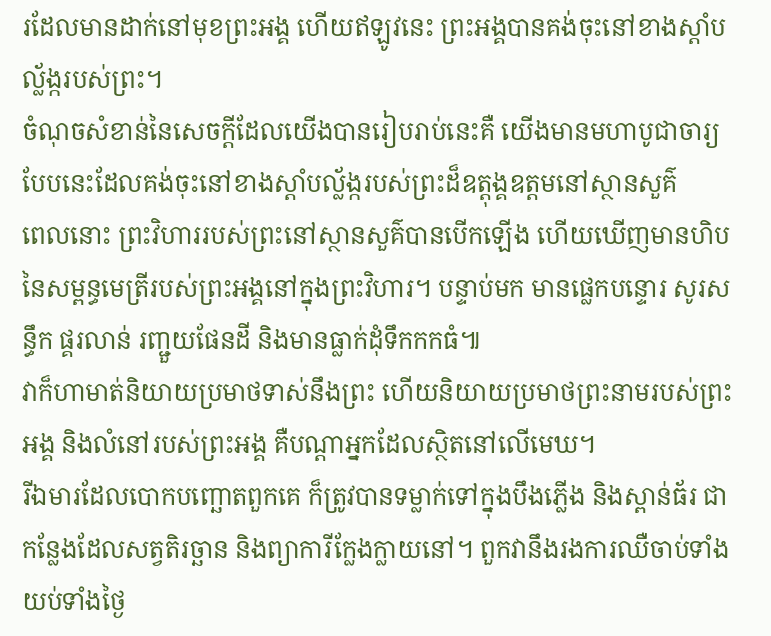រដែលមានដាក់នៅមុខព្រះអង្គ ហើយឥឡូវនេះ ព្រះអង្គបានគង់ចុះនៅខាងស្ដាំបល្ល័ង្ករបស់ព្រះ។
ចំណុចសំខាន់នៃសេចក្ដីដែលយើងបានរៀបរាប់នេះគឺ យើងមានមហាបូជាចារ្យបែបនេះដែលគង់ចុះនៅខាងស្ដាំបល្ល័ង្ករបស់ព្រះដ៏ឧត្ដុង្គឧត្ដមនៅស្ថានសួគ៌
ពេលនោះ ព្រះវិហាររបស់ព្រះនៅស្ថានសួគ៌បានបើកឡើង ហើយឃើញមានហិបនៃសម្ពន្ធមេត្រីរបស់ព្រះអង្គនៅក្នុងព្រះវិហារ។ បន្ទាប់មក មានផ្លេកបន្ទោរ សូរសន្ធឹក ផ្គរលាន់ រញ្ជួយផែនដី និងមានធ្លាក់ដុំទឹកកកធំ៕
វាក៏ហាមាត់និយាយប្រមាថទាស់នឹងព្រះ ហើយនិយាយប្រមាថព្រះនាមរបស់ព្រះអង្គ និងលំនៅរបស់ព្រះអង្គ គឺបណ្ដាអ្នកដែលស្ថិតនៅលើមេឃ។
រីឯមារដែលបោកបញ្ឆោតពួកគេ ក៏ត្រូវបានទម្លាក់ទៅក្នុងបឹងភ្លើង និងស្ពាន់ធ័រ ជាកន្លែងដែលសត្វតិរច្ឆាន និងព្យាការីក្លែងក្លាយនៅ។ ពួកវានឹងរងការឈឺចាប់ទាំងយប់ទាំងថ្ងៃ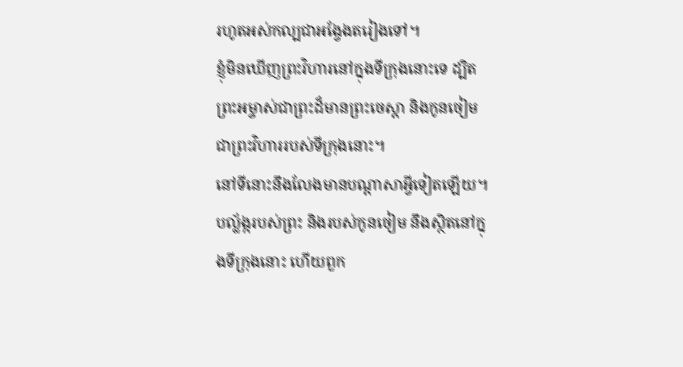រហូតអស់កល្បជាអង្វែងតរៀងទៅ។
ខ្ញុំមិនឃើញព្រះវិហារនៅក្នុងទីក្រុងនោះទេ ដ្បិតព្រះអម្ចាស់ជាព្រះដ៏មានព្រះចេស្ដា និងកូនចៀម ជាព្រះវិហាររបស់ទីក្រុងនោះ។
នៅទីនោះនឹងលែងមានបណ្ដាសាអ្វីទៀតឡើយ។ បល្ល័ង្ករបស់ព្រះ និងរបស់កូនចៀម នឹងស្ថិតនៅក្នុងទីក្រុងនោះ ហើយពួក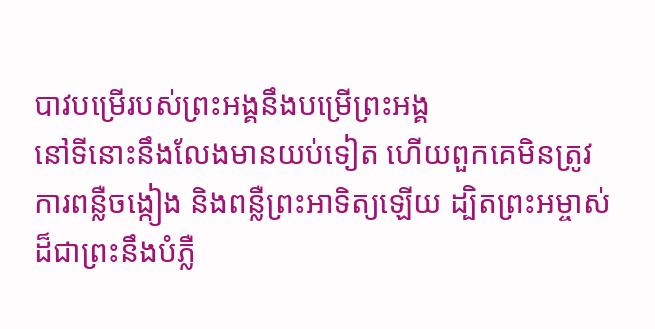បាវបម្រើរបស់ព្រះអង្គនឹងបម្រើព្រះអង្គ
នៅទីនោះនឹងលែងមានយប់ទៀត ហើយពួកគេមិនត្រូវការពន្លឺចង្កៀង និងពន្លឺព្រះអាទិត្យឡើយ ដ្បិតព្រះអម្ចាស់ដ៏ជាព្រះនឹងបំភ្លឺ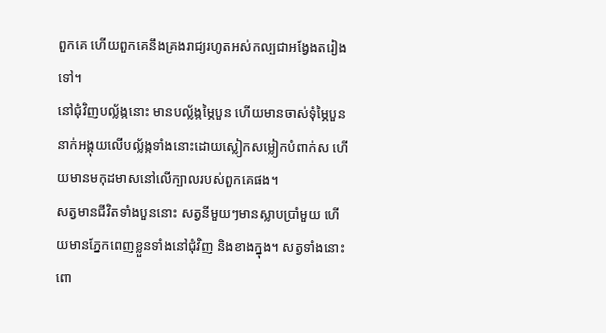ពួកគេ ហើយពួកគេនឹងគ្រងរាជ្យរហូតអស់កល្បជាអង្វែងតរៀងទៅ។
នៅជុំវិញបល្ល័ង្កនោះ មានបល្ល័ង្កម្ភៃបួន ហើយមានចាស់ទុំម្ភៃបួននាក់អង្គុយលើបល្ល័ង្កទាំងនោះដោយស្លៀកសម្លៀកបំពាក់ស ហើយមានមកុដមាសនៅលើក្បាលរបស់ពួកគេផង។
សត្វមានជីវិតទាំងបួននោះ សត្វនីមួយៗមានស្លាបប្រាំមួយ ហើយមានភ្នែកពេញខ្លួនទាំងនៅជុំវិញ និងខាងក្នុង។ សត្វទាំងនោះពោ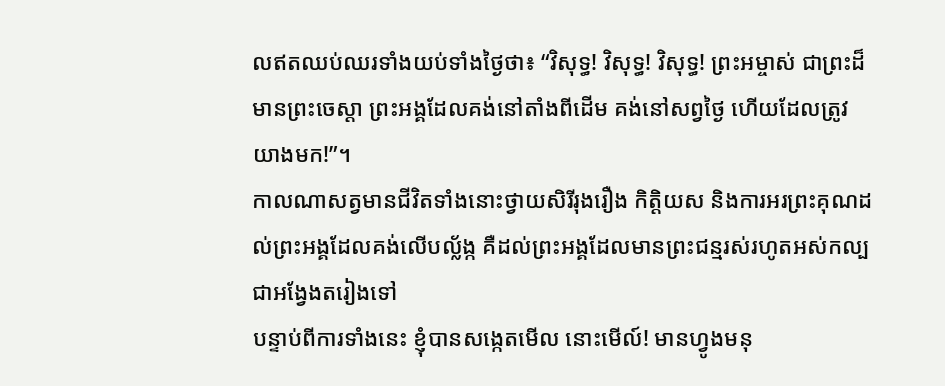លឥតឈប់ឈរទាំងយប់ទាំងថ្ងៃថា៖ “វិសុទ្ធ! វិសុទ្ធ! វិសុទ្ធ! ព្រះអម្ចាស់ ជាព្រះដ៏មានព្រះចេស្ដា ព្រះអង្គដែលគង់នៅតាំងពីដើម គង់នៅសព្វថ្ងៃ ហើយដែលត្រូវយាងមក!”។
កាលណាសត្វមានជីវិតទាំងនោះថ្វាយសិរីរុងរឿង កិត្តិយស និងការអរព្រះគុណដល់ព្រះអង្គដែលគង់លើបល្ល័ង្ក គឺដល់ព្រះអង្គដែលមានព្រះជន្មរស់រហូតអស់កល្បជាអង្វែងតរៀងទៅ
បន្ទាប់ពីការទាំងនេះ ខ្ញុំបានសង្កេតមើល នោះមើល៍! មានហ្វូងមនុ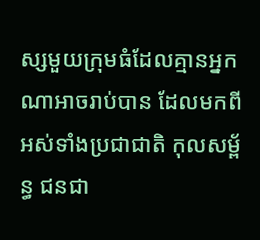ស្សមួយក្រុមធំដែលគ្មានអ្នកណាអាចរាប់បាន ដែលមកពីអស់ទាំងប្រជាជាតិ កុលសម្ព័ន្ធ ជនជា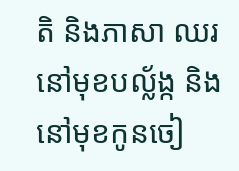តិ និងភាសា ឈរនៅមុខបល្ល័ង្ក និងនៅមុខកូនចៀ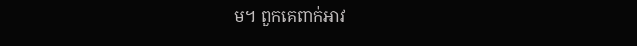ម។ ពួកគេពាក់អាវ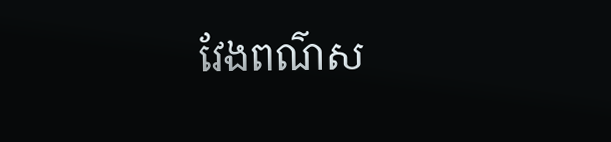វែងពណ៌ស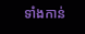ទាំងកាន់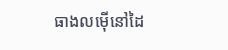ធាងលម៉ើនៅដៃ